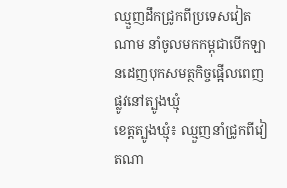ឈ្មួញដឹកជ្រូកពីប្រទេសវៀតណាម នាំចូលមកកម្ពុជាបើកឡានដេញបុកសមត្ថកិច្ចផ្អើលពេញផ្លូវនៅត្បូងឃ្មុំ
ខេត្តត្បូងឃ្មុំ៖ ឈ្មួញនាំជ្រូកពីវៀតណា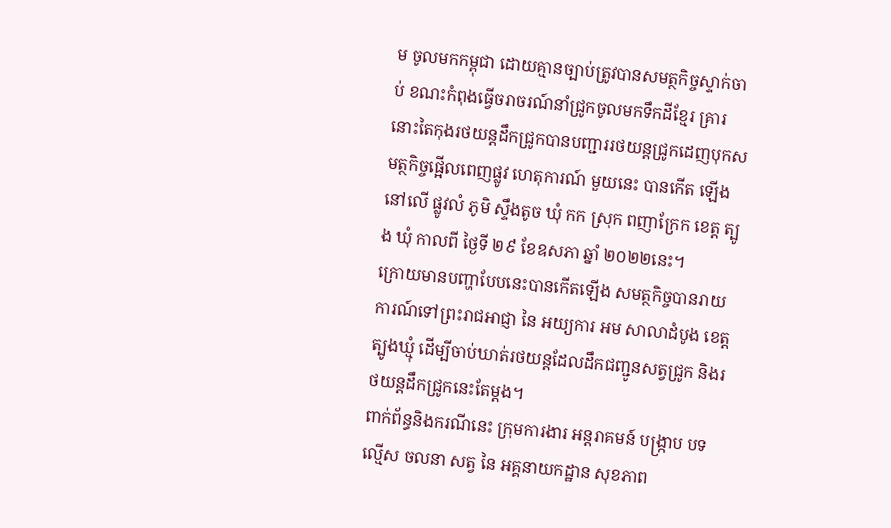ម ចូលមកកម្ពុជា ដោយគ្មានច្បាប់ត្រូវបានសមត្ថកិច្ចស្ទាក់ចាប់ ខណះកំពុងធ្វើចរាចរណ៍នាំជ្រូកចូលមកទឹកដីខ្មែរ គ្រារនោះតៃកុងរថយន្តដឹកជ្រូកបានបញ្ជាររថយន្តជ្រូកដេញបុកសមត្ថកិច្ចផ្អើលពេញផ្លូវ ហេតុការណ៍ មួយនេះ បានកើត ឡើង នៅលើ ផ្លូវលំ ភូមិ ស្ទឹងតូច ឃុំ កក ស្រុក ពញាក្រែក ខេត្ត ត្បូង ឃុំ កាលពី ថ្ងៃទី ២៩ ខែឧសភា ឆ្នាំ ២០២២នេះ។
ក្រោយមានបញ្ហាបែបនេះបានកើតឡើង សមត្ថកិច្ចបានរាយការណ៍ទៅព្រះរាជអាជ្ញា នៃ អយ្យការ អម សាលាដំបូង ខេត្ត ត្បូងឃ្មុំ ដើម្បីចាប់ឃាត់រថយន្តដែលដឹកជញ្ជូនសត្វជ្រូក និងរថយន្តដឹកជ្រូកនេះតែម្តង។
ពាក់ព័ន្ធនិងករណីនេះ ក្រុមការងារ អន្តរាគមន៍ បង្ក្រាប បទល្មើស ចលនា សត្វ នៃ អគ្គនាយកដ្ឋាន សុខភាព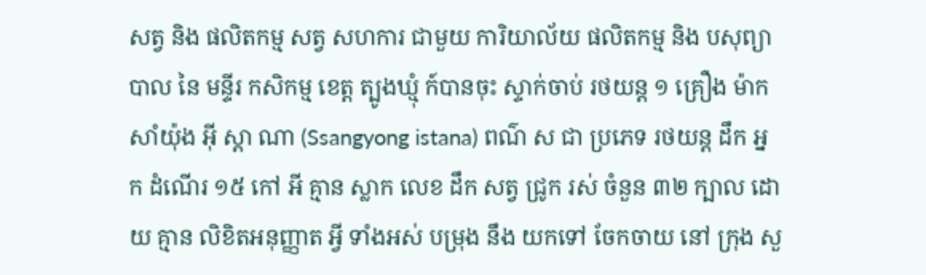សត្វ និង ផលិតកម្ម សត្វ សហការ ជាមួយ ការិយាល័យ ផលិតកម្ម និង បសុព្យាបាល នៃ មន្ទីរ កសិកម្ម ខេត្ត ត្បូងឃ្មុំ ក៍បានចុះ ស្ទាក់ចាប់ រថយន្ត ១ គ្រឿង ម៉ាក សាំយ៉ុង អ៊ី ស្តា ណា (Ssangyong istana) ពណ៌ ស ជា ប្រភេទ រថយន្ត ដឹក ឣ្ន ក ដំណើរ ១៥ កៅ ឣី គ្មាន ស្លាក លេខ ដឹក សត្វ ជ្រូក រស់ ចំនួន ៣២ ក្បាល ដោយ គ្មាន លិខិតអនុញ្ញាត អ្វី ទាំងអស់ បម្រុង នឹង យកទៅ ចែកចាយ នៅ ក្រុង សួ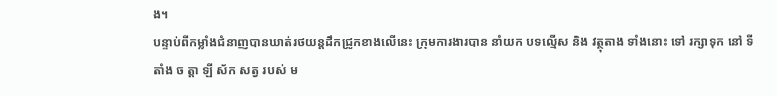ង។
បន្ទាប់ពីកម្លាំងជំនាញបានឃាត់រថយន្តដឹកជ្រូកខាងលើនេះ ក្រុមការងារបាន នាំយក បទល្មើស និង វត្ថុតាង ទាំងនោះ ទៅ រក្សាទុក នៅ ទីតាំង ច ត្តា ឡី ស័ក សត្វ របស់ ម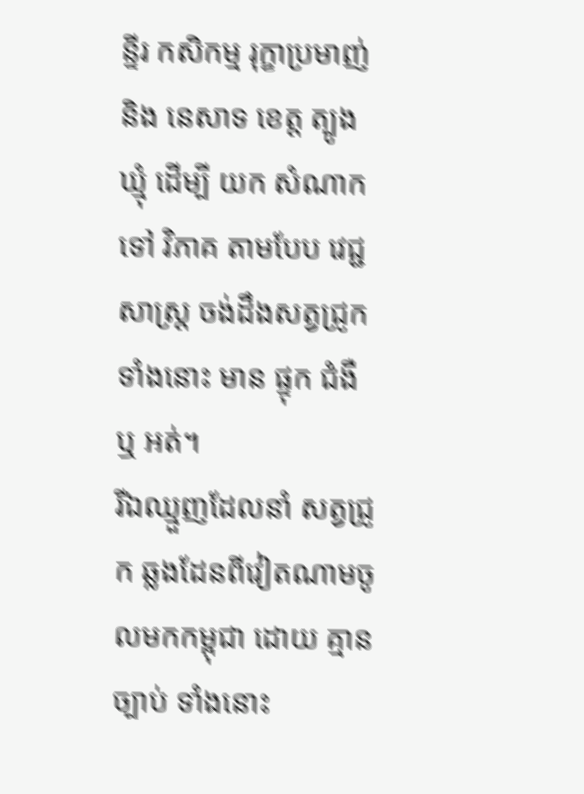ន្ទីរ កសិកម្ម រុក្ខាប្រមាញ់ និង នេសាទ ខេត្ត ត្បូងឃ្មុំ ដើម្បី យក សំណាក ទៅ វិភាគ តាមបែប វេជ្ជសាស្ត្រ ចង់ដឹងសត្វជ្រូក ទាំងនោះ មាន ផ្ទុក ជំងឺ ឬ អត់។
រីឯឈ្មួញដែលនាំ សត្វជ្រូក ឆ្លងដែនពីវៀតណាមចូលមកកម្ពុជា ដោយ គ្មាន ច្បាប់ ទាំងនោះ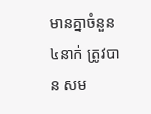មានគ្នាចំនួន៤នាក់ ត្រូវបាន សម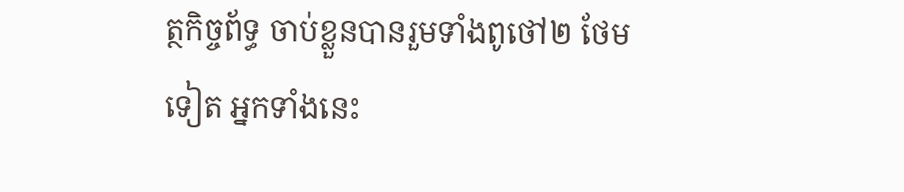ត្ថកិច្ចព័ទ្ធ ចាប់ខ្លួនបានរួមទាំងពូថៅ២ ថែមទៀត អ្នកទាំងនេះ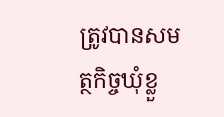ត្រូវបានសមត្ថកិច្ចឃុំខ្លួ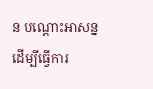ន បណ្តោះអាសន្ន ដើម្បីធ្វើការ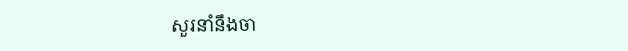សួរនាំនឹងចា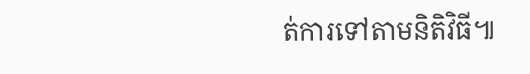ត់ការទៅតាមនិតិវិធី៕